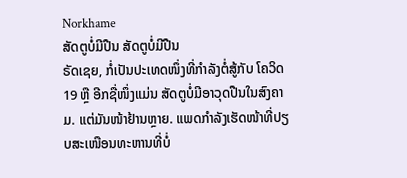Norkhame
ສັດຕູບໍ່ມີປືນ ສັດຕູບໍ່ມີປືນ
ຣັດເຊຍ, ກໍ່ເປັນປະເທດໜຶ່ງທີ່ກຳລັງຕໍ່ສູ້ກັບ ໂຄວິດ19 ຫຼື ອີກຊື່ໜຶ່ງແມ່ນ ສັດຕູບໍ່ມີອາວຸດປືນໃນສົງຄາມ. ແຕ່ມັນໜ້າຢ້ານຫຼາຍ. ແພດກຳລັງເຮັດໜ້າທີ່ປຽບສະເໜືອນທະຫານທີ່ບໍ່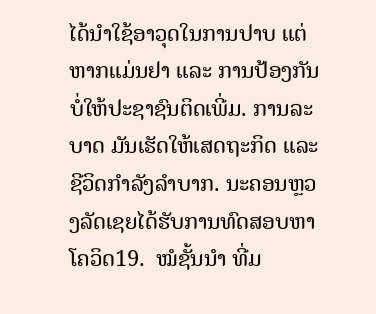ໄດ້ນຳໃຊ້ອາວຸດໃນການປາບ ແຕ່ຫາກແມ່ນຢາ ແລະ ການປ້ອງກັນບໍ່ໃຫ້ປະຊາຊົນຕິດເພີ່ມ. ການລະບາດ ມັນເຮັດໃຫ້ເສດຖະກິດ ແລະ ຊີວິດກຳລັງລຳບາກ. ນະຄອນຫຼວງລັດເຊຍໄດ້ຮັບການທົດສອບຫາໂຄວິດ19.  ໝໍຊັ້ນນຳ ທີ່ມ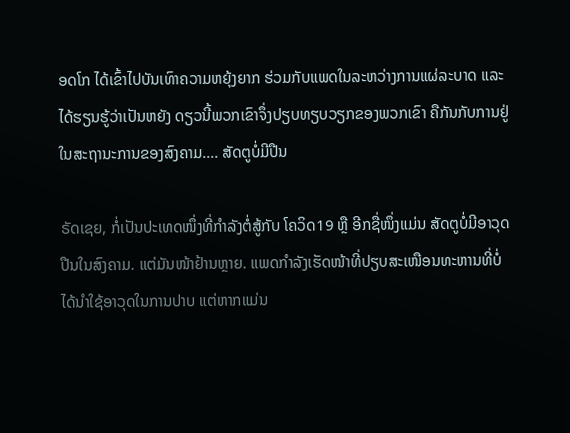ອດໂກ ໄດ້ເຂົ້າໄປບັນເທົາຄວາມຫຍຸ້ງຍາກ ຮ່ວມກັບແພດໃນລະຫວ່າງການແຜ່ລະບາດ ແລະ ໄດ້ຮຽນຮູ້ວ່າເປັນຫຍັງ ດຽວນີ້ພວກເຂົາຈຶ່ງປຽບທຽບວຽກຂອງພວກເຂົາ ຄືກັນກັບການຢູ່ໃນສະຖານະການຂອງສົງຄາມ.... ສັດຕູບໍ່ມີປືນ

ຣັດເຊຍ, ກໍ່ເປັນປະເທດໜຶ່ງທີ່ກຳລັງຕໍ່ສູ້ກັບ ໂຄວິດ19 ຫຼື ອີກຊື່ໜຶ່ງແມ່ນ ສັດຕູບໍ່ມີອາວຸດປືນໃນສົງຄາມ. ແຕ່ມັນໜ້າຢ້ານຫຼາຍ. ແພດກຳລັງເຮັດໜ້າທີ່ປຽບສະເໜືອນທະຫານທີ່ບໍ່ໄດ້ນຳໃຊ້ອາວຸດໃນການປາບ ແຕ່ຫາກແມ່ນ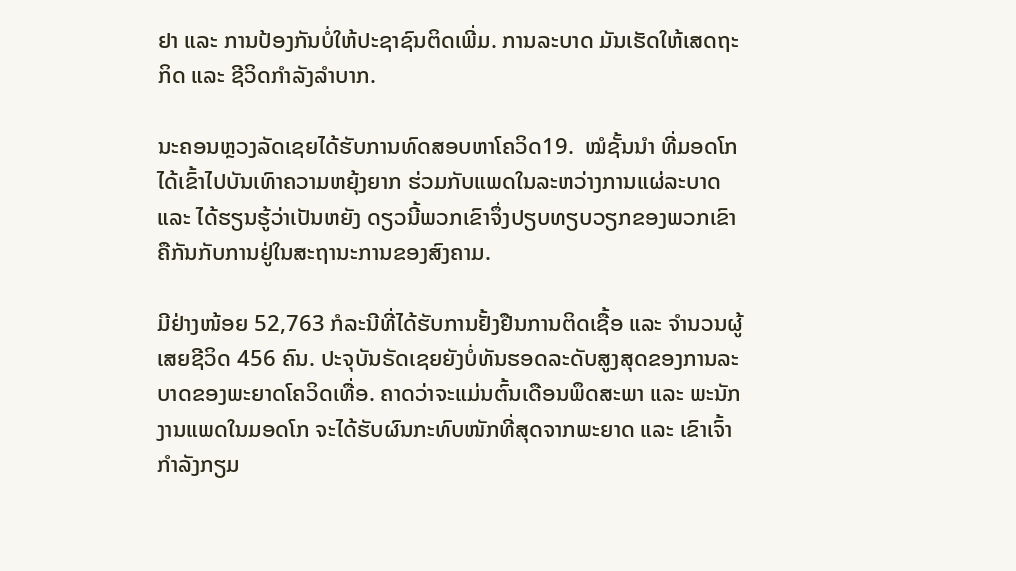ຢາ ແລະ ການປ້ອງກັນບໍ່ໃຫ້ປະຊາຊົນຕິດເພີ່ມ. ການລະບາດ ມັນເຮັດໃຫ້ເສດຖະກິດ ແລະ ຊີວິດກຳລັງລຳບາກ.

ນະຄອນຫຼວງລັດເຊຍໄດ້ຮັບການທົດສອບຫາໂຄວິດ19.  ໝໍຊັ້ນນຳ ທີ່ມອດໂກ ໄດ້ເຂົ້າໄປບັນເທົາຄວາມຫຍຸ້ງຍາກ ຮ່ວມກັບແພດໃນລະຫວ່າງການແຜ່ລະບາດ ແລະ ໄດ້ຮຽນຮູ້ວ່າເປັນຫຍັງ ດຽວນີ້ພວກເຂົາຈຶ່ງປຽບທຽບວຽກຂອງພວກເຂົາ ຄືກັນກັບການຢູ່ໃນສະຖານະການຂອງສົງຄາມ.

ມີຢ່າງໜ້ອຍ 52,763 ກໍລະນີທີ່ໄດ້ຮັບການຢັ້ງຢືນການຕິດເຊື້ອ ແລະ ຈຳນວນຜູ້ເສຍຊີວິດ 456 ຄົນ. ປະຈຸບັນຣັດເຊຍຍັງບໍ່ທັນຮອດລະດັບສູງສຸດຂອງການລະບາດຂອງພະຍາດໂຄວິດເທື່ອ. ຄາດວ່າຈະແມ່ນຕົ້ນເດືອນພຶດສະພາ ແລະ ພະນັກງານແພດໃນມອດໂກ ຈະໄດ້ຮັບຜົນກະທົບໜັກທີ່ສຸດຈາກພະຍາດ ແລະ ເຂົາເຈົ້າກຳລັງກຽມ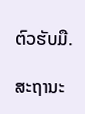ຕົວຮັບມື.

ສະຖານະ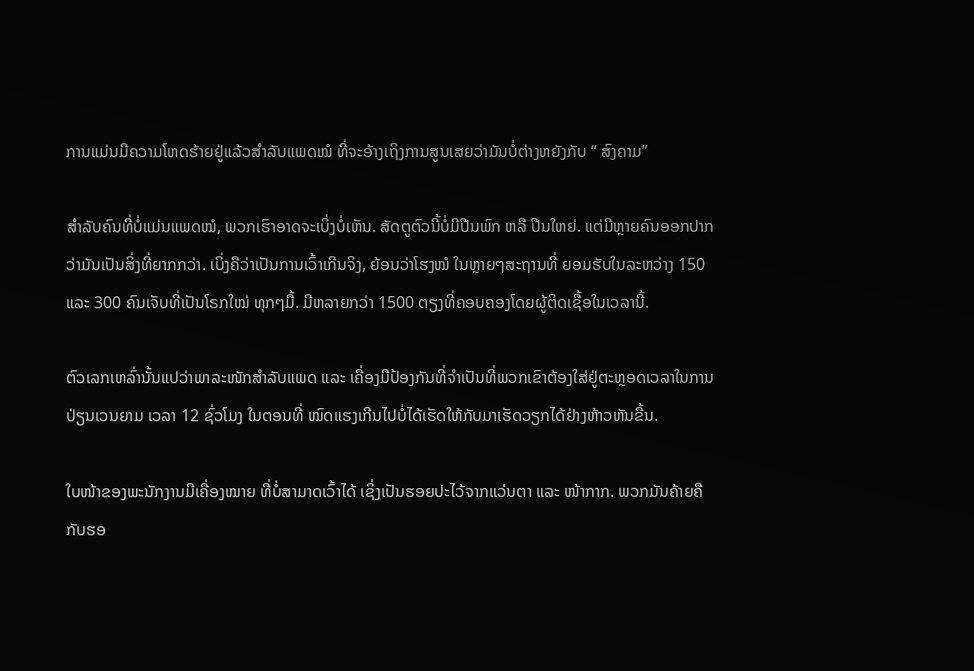ການແມ່ນມີຄວາມໂຫດຮ້າຍຢູ່ແລ້ວສຳລັບແພດໝໍ ທີ່ຈະອ້າງເຖິງການສູນເສຍວ່າມັນບໍ່ຕ່າງຫຍັງກັບ “ ສົງຄາມ”

ສຳລັບຄົນທີ່ບໍ່ແມ່ນແພດໝໍ, ພວກເຮົາອາດຈະເບິ່ງບໍ່ເຫັນ. ສັດຕູຕົວນີ້ບໍ່ມີປືນພົກ ຫລື ປືນໃຫຍ່. ແຕ່ມີຫຼາຍຄົນອອກປາກວ່າມັນເປັນສິ່ງທີ່ຍາກກວ່າ. ເບິ່ງຄືວ່າເປັນການເວົ້າເກີນຈິງ, ຍ້ອນວ່າໂຮງໝໍ ໃນຫຼາຍໆສະຖານທີ່ ຍອມຮັບໃນລະຫວ່າງ 150 ແລະ 300 ຄົນເຈັບທີ່ເປັນໂຣກໃໝ່ ທຸກໆມື້. ມີຫລາຍກວ່າ 1500 ຕຽງທີ່ຄອບຄອງໂດຍຜູ້ຕິດເຊື້ອໃນເວລານີ້.

ຕົວເລກເຫລົ່ານັ້ນແປວ່າພາລະໜັກສຳລັບແພດ ແລະ ເຄື່ອງມືປ້ອງກັນທີ່ຈຳເປັນທີ່ພວກເຂົາຕ້ອງໃສ່ຢູ່ຕະຫຼອດເວລາໃນການປ່ຽນເວນຍາມ ເວລາ 12 ຊົ່ວໂມງ ໃນຕອນທີ່ ໝົດແຮງເກີນໄປບໍ່ໄດ້ເຮັດໃຫ້ກັບມາເຮັດວຽກໄດ້ຢ່າງຫ້າວຫັນຂື້ນ.

ໃບໜ້າຂອງພະນັກງານມີເຄື່ອງໝາຍ ທີ່ບໍ່ສາມາດເວົ້າໄດ້ ເຊິ່ງເປັນຮອຍປະໄວ້ຈາກແວ່ນຕາ ແລະ ໜ້າກາກ. ພວກມັນຄ້າຍຄືກັບຮອ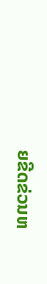ຍຂີດຂ່ວນຫ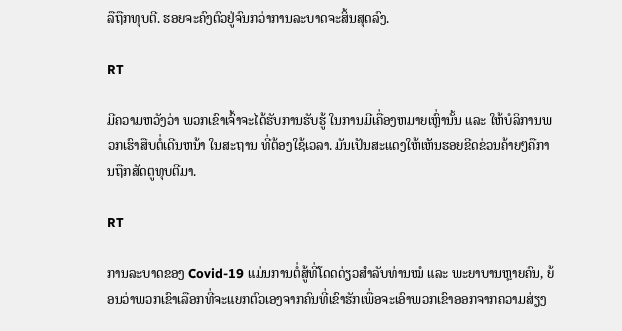ລືຖືກທຸບຕີ. ຮອຍຈະຄົງຕົວຢູ່ຈົນກວ່າການລະບາດຈະສິ້ນສຸດລົງ.

RT

ມີຄວາມຫວັງວ່າ ພວກເຂົາເຈົ້າຈະໄດ້ຮັບການຮັບຮູ້ ໃນການມີເຄື່ອງຫມາຍເຫຼົ່ານັ້ນ ແລະ ໃຫ້ບໍລິການພວກເຮົາສືບຕໍ່ເດີນຫນ້າ ໃນສະຖານ ທີ່ຕ້ອງໃຊ້ເວລາ. ມັນເປັນສະແດງໃຫ້ເຫັນຮອຍຂີດຂ່ວນຄ້າຍໆຄືການຖືກສັດຕູທຸບຕີມາ.

RT

ການລະບາດຂອງ Covid-19 ແມ່ນການຕໍ່ສູ້ທີ່ໂດດດ່ຽວສຳລັບທ່ານໝໍ ແລະ ພະຍາບານຫຼາຍຄົນ, ຍ້ອນວ່າພວກເຂົາເລືອກທີ່ຈະແຍກຕົວເອງຈາກຄົນທີ່ເຂົາຮັກເພື່ອຈະເອົາພວກເຂົາອອກຈາກຄວາມສ່ຽງ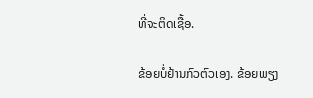ທີ່ຈະຕິດເຊື້ອ.

ຂ້ອຍບໍ່ຢ້ານກົວຕົວເອງ. ຂ້ອຍພຽງ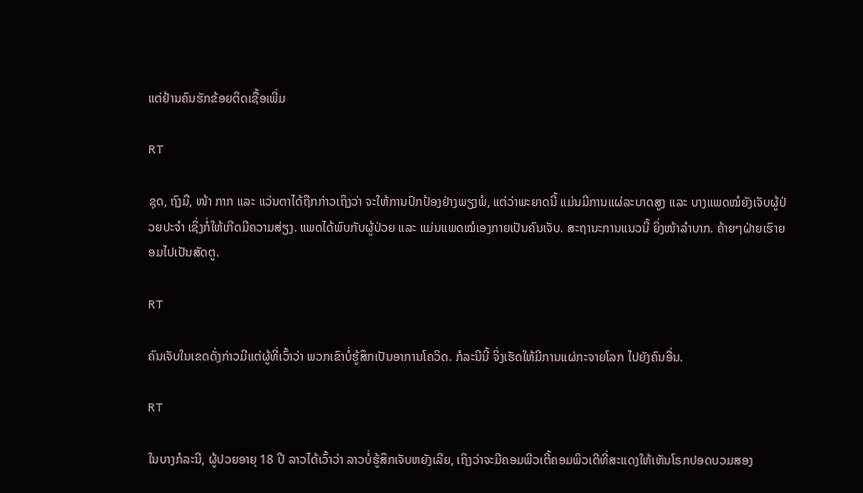ແຕ່ຢ້ານຄົນຮັກຂ້ອຍຕິດເຊື້ອເພີ່ມ

RT

ຊຸດ, ຖົງມື, ໜ້າ ກາກ ແລະ ແວ່ນຕາໄດ້ຖືກກ່າວເຖິງວ່າ ຈະໃຫ້ການປົກປ້ອງຢ່າງພຽງພໍ, ແຕ່ວ່າພະຍາດນີ້ ແມ່ນມີການແຜ່ລະບາດສູງ ແລະ ບາງແພດໝໍຍັງເຈັບຜູ້ປ່ວຍປະຈຳ ເຊິ່ງກໍ່ໃຫ້ເກີດມີຄວາມສ່ຽງ. ແພດໄດ້ພົບກັບຜູ້ປ່ວຍ ແລະ ແມ່ນແພດໝໍເອງກາຍເປັນຄົນເຈັບ. ສະຖານະການແນວນີ້ ຍິ່ງໜ້າລຳບາກ. ຄ້າຍໆຝ່າຍເຮົາຍອມໄປເປັນສັດຕູ.

RT

ຄົນເຈັບໃນເຂດດັ່ງກ່າວມີແຕ່ຜູ້ທີ່ເວົ້າວ່າ ພວກເຂົາບໍ່ຮູ້ສຶກເປັນອາການໂຄວິດ. ກໍລະນີນີ້ ຈິ່ງເຮັດໃຫ້ມີການແຜ່ກະຈາຍໂລກ ໄປຍັງຄົນອື່ນ.

RT

ໃນບາງກໍລະນີ, ຜູ້ປວຍອາຍຸ 18 ປີ ລາວໄດ້ເວົ້າວ່າ ລາວບໍ່ຮູ້ສຶກເຈັບຫຍັງເລີຍ, ເຖິງວ່າຈະມີຄອມພີວເຕີ້ຄອມພິວເຕີທີ່ສະແດງໃຫ້ເຫັນໂຣກປອດບວມສອງ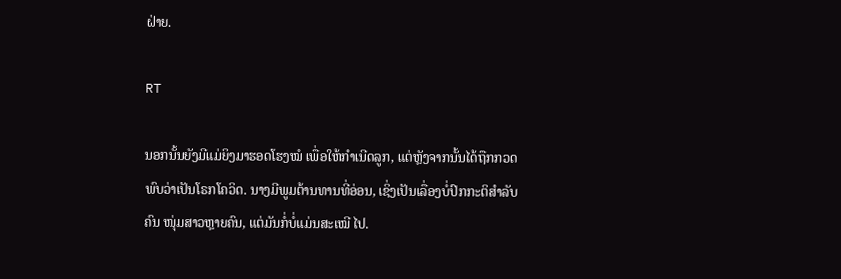ຝ່າຍ.

RT

ນອກນັ້ນຍັງມີແມ່ຍິງມາຮອດໂຮງໝໍ ເພື່ອໃຫ້ກຳເນີດລູກ, ແຕ່ຫຼັງຈາກນັ້ນໄດ້ຖືກກວດພົບວ່າເປັນໂຣກໂຄວິດ. ນາງມີພູມຕ້ານທານທີ່ອ່ອນ, ເຊິ່ງເປັນເລື່ອງບໍ່ປົກກະຕິສຳລັບຄົນ ໜຸ່ມສາວຫຼາຍຄົນ, ແຕ່ມັນກໍ່ບໍ່ແມ່ນສະເໝີ ໄປ.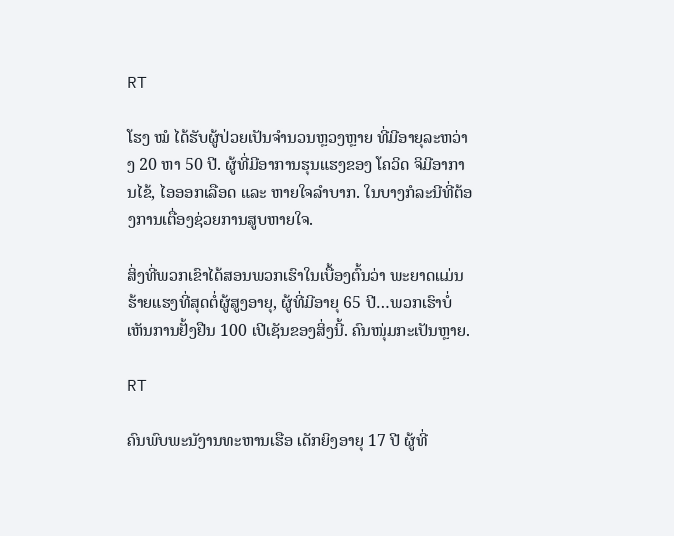RT

ໂຮງ ໝໍ ໄດ້ຮັບຜູ້ປ່ວຍເປັນຈຳນວນຫຼວງຫຼາຍ ທີ່ມີອາຍຸລະຫວ່າງ 20 ຫາ 50 ປີ. ຜູ້ທີ່ມີອາການຮຸນແຮງຂອງ ໂຄວິດ ຈິມີອາການໄຂ້, ໄອອອກເລືອດ ແລະ ຫາຍໃຈລຳບາກ. ໃນບາງກໍລະນີທີ່ຕ້ອງການເຕື່ອງຊ່ວຍການສູບຫາຍໃຈ.

ສິ່ງທີ່ພວກເຂົາໄດ້ສອນພວກເຮົາໃນເບື້ອງຕົ້ນວ່າ ພະຍາດແມ່ນຮ້າຍແຮງທີ່ສຸດຕໍ່ຜູ້ສູງອາຍຸ, ຜູ້ທີ່ມີອາຍຸ 65 ປີ…ພວກເຮົາບໍ່ເຫັນການຢັ້ງຢືນ 100 ເປີເຊັນຂອງສິ່ງນີ້. ຄົນໜຸ່ມກະເປັນຫຼາຍ.

RT

ຄົນພົບພະນັງານທະຫານເຮືອ ເດັກຍິງອາຍຸ 17 ປີ ຜູ້ທີ່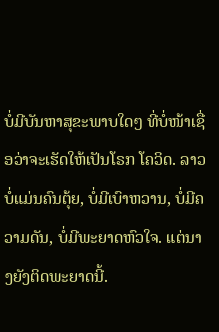ບໍ່ມີບັນຫາສຸຂະພາບໃດໆ ທີ່ບໍ່ໜ້າເຊື່ອວ່າຈະເຮັດໃຫ້ເປັນໂຣກ ໂຄວິດ. ລາວບໍ່ແມ່ນຄົນຕຸ້ຍ, ບໍ່ມີເບົາຫວານ, ບໍ່ມີຄວາມດັນ, ບໍ່ມີພະຍາດຫົວໃຈ. ແຕ່ນາງຍັງຕິດພະຍາດນີ້.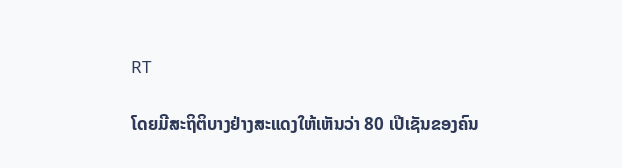RT

ໂດຍມີສະຖິຕິບາງຢ່າງສະແດງໃຫ້ເຫັນວ່າ 80 ເປີເຊັນຂອງຄົນ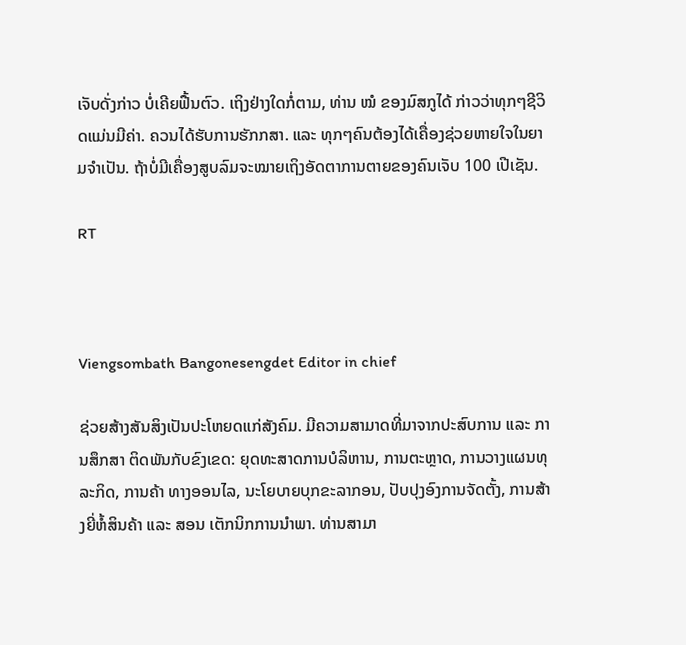ເຈັບດັ່ງກ່າວ ບໍ່ເຄີຍຟື້ນຕົວ. ເຖິງຢ່າງໃດກໍ່ຕາມ, ທ່ານ ໝໍ ຂອງມົສກູໄດ້ ກ່າວວ່າທຸກໆຊີວິດແມ່ນມີຄ່າ. ຄວນໄດ້ຮັບການຮັກກສາ. ແລະ ທຸກໆຄົນຕ້ອງໄດ້ເຄື່ອງຊ່ວຍຫາຍໃຈໃນຍາມຈຳເປັນ. ຖ້າບໍ່ມີເຄື່ອງສູບລົມຈະໝາຍເຖິງອັດຕາການຕາຍຂອງຄົນເຈັບ 100 ເປີເຊັນ.

RT



Viengsombath Bangonesengdet Editor in chief

ຊ່ວຍສ້າງສັນສິງເປັນປະໂຫຍດແກ່ສັງຄົມ. ມີຄວາມສາມາດທີ່ມາຈາກປະສົບການ ແລະ ການສຶກສາ ຕິດພັນກັບຂົງເຂດ: ຍຸດທະສາດການບໍລິຫານ, ການຕະຫຼາດ, ການວາງແຜນທຸລະກິດ, ການຄ້າ ທາງອອນໄລ, ນະໂຍບາຍບຸກຂະລາກອນ, ປັບປຸງອົງການຈັດຕັ້ງ, ການສ້າງຍີ່ຫໍ້ສິນຄ້າ ແລະ ສອນ ເຕັກນິກການນຳພາ. ທ່ານສາມາ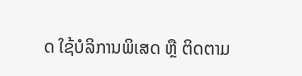ດ ໃຊ້ບໍລິການພິເສດ ຫຼື ຕິດຕາມ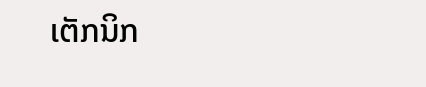ເຕັກນິກ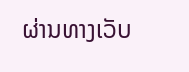ຜ່ານທາງເວັບ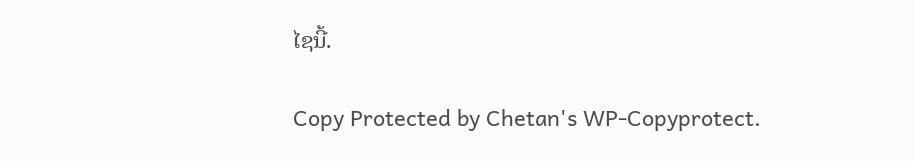ໄຊນີ້.

Copy Protected by Chetan's WP-Copyprotect.